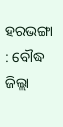ହରଭଙ୍ଗା : ବୌଦ୍ଧ ଜିଲ୍ଲା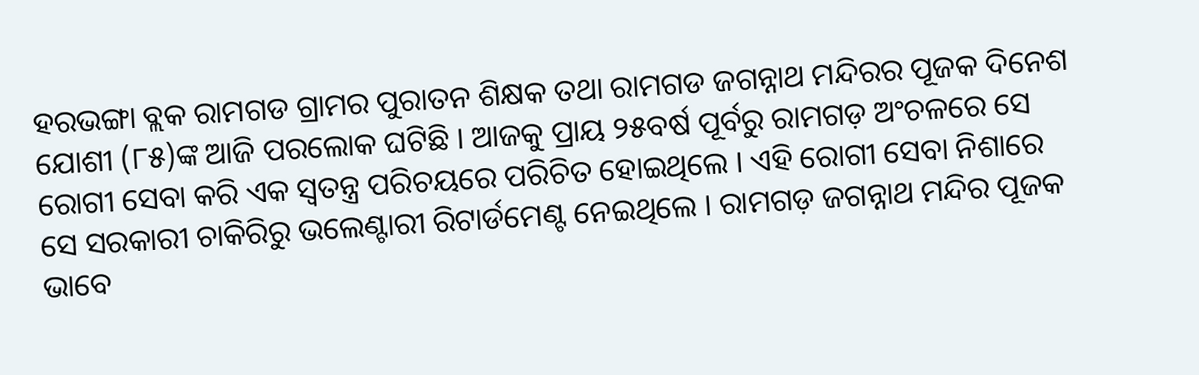ହରଭଙ୍ଗା ବ୍ଲକ ରାମଗଡ ଗ୍ରାମର ପୁରାତନ ଶିକ୍ଷକ ତଥା ରାମଗଡ ଜଗନ୍ନାଥ ମନ୍ଦିରର ପୂଜକ ଦିନେଶ ଯୋଶୀ (୮୫)ଙ୍କ ଆଜି ପରଲୋକ ଘଟିଛି । ଆଜକୁ ପ୍ରାୟ ୨୫ବର୍ଷ ପୂର୍ବରୁ ରାମଗଡ଼ ଅଂଚଳରେ ସେ ରୋଗୀ ସେବା କରି ଏକ ସ୍ୱତନ୍ତ୍ର ପରିଚୟରେ ପରିଚିତ ହୋଇଥିଲେ । ଏହି ରୋଗୀ ସେବା ନିଶାରେ ସେ ସରକାରୀ ଚାକିରିରୁ ଭଲେଣ୍ଟାରୀ ରିଟାର୍ଡମେଣ୍ଟ ନେଇଥିଲେ । ରାମଗଡ଼ ଜଗନ୍ନାଥ ମନ୍ଦିର ପୂଜକ ଭାବେ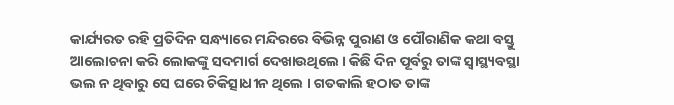କାର୍ଯ୍ୟରତ ରହି ପ୍ରତିଦିନ ସନ୍ଧ୍ୟାରେ ମନ୍ଦିରରେ ବିଭିନ୍ନ ପୁରାଣ ଓ ପୌରାଣିକ କଥା ବସ୍ତୁ ଆଲୋଚନା କରି ଲୋକଙ୍କୁ ସଦମାର୍ଗ ଦେଖାଉଥିଲେ । କିଛି ଦିନ ପୂର୍ବରୁ ତାଙ୍କ ସ୍ୱାସ୍ଥ୍ୟବସ୍ଥା ଭଲ ନ ଥିବାରୁ ସେ ଘରେ ଚିକିତ୍ସାଧୀନ ଥିଲେ । ଗତକାଲି ହଠାତ ତାଙ୍କ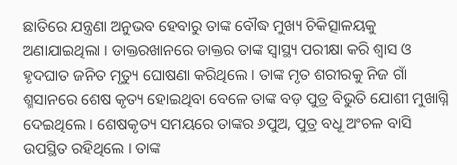ଛାତିରେ ଯନ୍ତ୍ରଣା ଅନୁଭବ ହେବାରୁ ତାଙ୍କ ବୌଦ୍ଧ ମୁଖ୍ୟ ଚିକିତ୍ସାଳୟକୁ ଅଣାଯାଇଥିଲା । ଡାକ୍ତରଖାନରେ ଡାକ୍ତର ତାଙ୍କ ସ୍ୱାସ୍ଥ୍ୟ ପରୀକ୍ଷା କରି ଶ୍ୱାସ ଓ ହୃଦଘାତ ଜନିତ ମୃତ୍ୟୁ ଘୋଷଣା କରିଥିଲେ । ତାଙ୍କ ମୃତ ଶରୀରକୁ ନିଜ ଗାଁ ଶ୍ମସାନରେ ଶେଷ କୃତ୍ୟ ହୋଇଥିବା ବେଳେ ତାଙ୍କ ବଡ଼ ପୁତ୍ର ବିଭୁତି ଯୋଶୀ ମୁଖାଗ୍ନି ଦେଇଥିଲେ । ଶେଷକୃତ୍ୟ ସମୟରେ ତାଙ୍କର ୬ପୁଅ, ପୁତ୍ର ବଧୂ ଅଂଚଳ ବାସି ଉପସ୍ଥିତ ରହିଥିଲେ । ତାଙ୍କ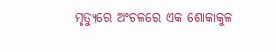ମୃତ୍ୟୁରେ ଅଂଚଳରେ ଏକ ଶୋକାକୁଳ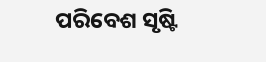ପରିବେଶ ସୃଷ୍ଟି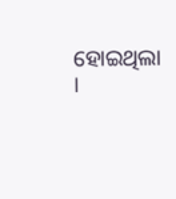ହୋଇଥିଲା ।